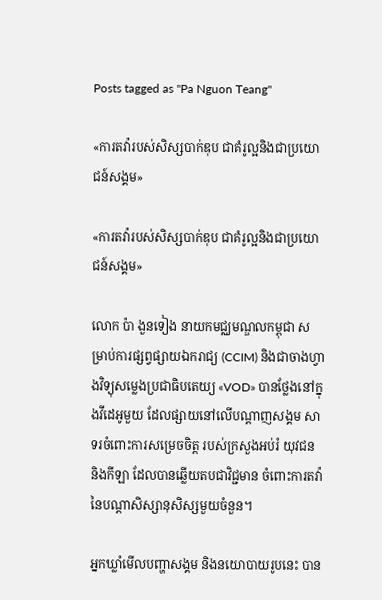Posts tagged as "Pa Nguon Teang"

«ការតវ៉ារបស់សិស្សបាក់ឌុប ជាគំរូល្អនិងជាប្រយោជន៍សង្គម»

«ការតវ៉ារបស់សិស្សបាក់ឌុប ជាគំរូល្អនិងជាប្រយោជន៍សង្គម»

លោក ប៉ា ងួនទៀង នាយកមជ្ឈមណ្ឌលកម្ពុជា សម្រាប់ការផ្សព្វផ្សាយឯករាជ្យ (CCIM) និងជាចាងហ្វាងវិទ្យុសម្លេងប្រជាធិបតេយ្យ «VOD» បានថ្លែងនៅក្នុងវីដេអូមួយ ដែលផ្សាយនៅលើបណ្ដាញសង្គម សាទរចំពោះការសម្រេចចិត្ត របស់ក្រសួងអប់រំ យុវជន និងកីឡា ដែលបានឆ្លើយតបជាវិជ្ជមាន ចំពោះការតវ៉ា នៃបណ្ដាសិស្សានុសិស្សមួយចំនួន។

អ្នកឃ្លាំមើលបញ្ហាសង្គម និងនយោបាយរូបនេះ បាន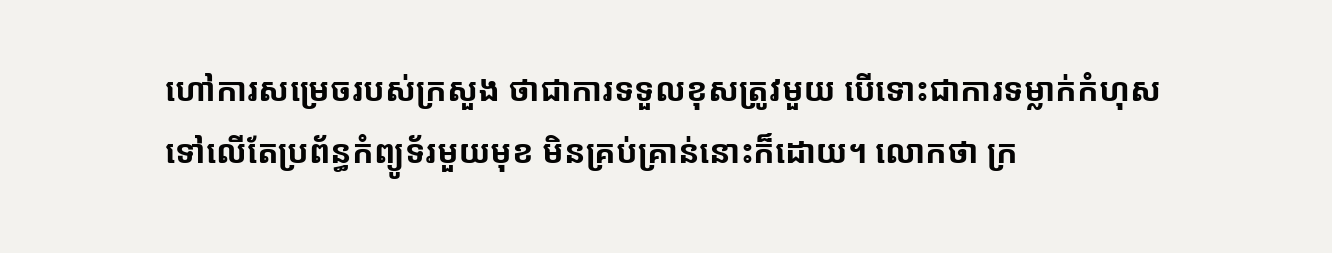ហៅការសម្រេចរបស់ក្រសួង ថាជាការទទួលខុសត្រូវមួយ បើទោះជាការទម្លាក់កំហុស ទៅលើតែប្រព័ន្ធកំព្យូទ័រមួយមុខ មិនគ្រប់គ្រាន់នោះក៏ដោយ។ លោកថា ក្រ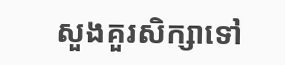សួងគួរសិក្សាទៅ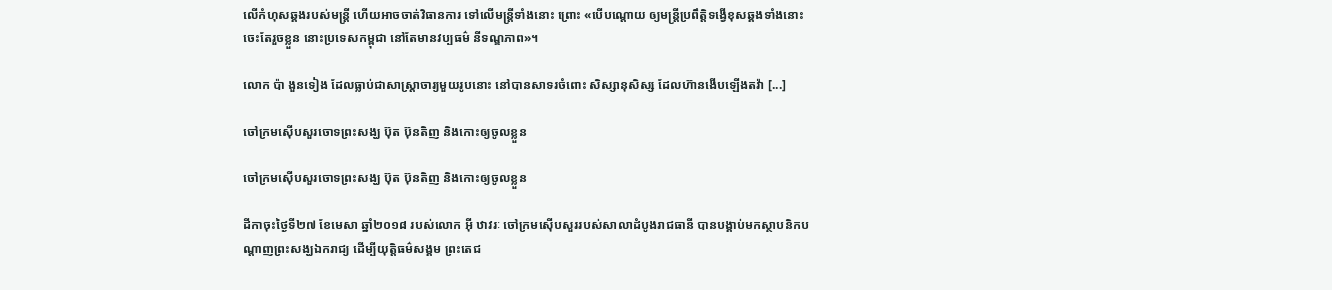លើកំហុសឆ្គងរបស់មន្ត្រី ហើយអាចចាត់វិធានការ ទៅលើមន្ត្រីទាំងនោះ ព្រោះ «បើបណ្ដោយ ឲ្យមន្ត្រីប្រពឹត្តិទង្វើខុសឆ្គងទាំងនោះ ចេះតែរួចខ្លួន នោះប្រទេសកម្ពុជា នៅតែមានវប្បធម៌ នីទណ្ឌភាព»។

លោក ប៉ា ងួនទៀង ដែលធ្លាប់ជាសាស្ត្រាចារ្យមួយរូបនោះ នៅបានសាទរចំពោះ សិស្សានុសិស្ស ដែលហ៊ានងើបឡើងតវ៉ា [...]

ចៅក្រមស៊ើបសួរចោទព្រះសង្ឃ ប៊ុត ប៊ុនតិញ និងកោះឲ្យចូលខ្លួន

ចៅក្រមស៊ើបសួរចោទព្រះសង្ឃ ប៊ុត ប៊ុនតិញ និងកោះឲ្យចូលខ្លួន

ដីកាចុះថ្ងៃទី២៧ ខែមេសា ឆ្នាំ២០១៨ របស់លោក អ៊ី ឋាវរៈ ចៅក្រមស៊ើបសួររបស់សាលាដំបូងរាជធានី បានបង្គាប់មកស្ថាបនិកបណ្ដាញព្រះសង្ឃឯករាជ្យ ដើម្បីយុត្តិធម៌សង្គម ព្រះតេជ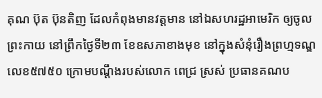គុណ ប៊ុត ប៊ុនតិញ ដែលកំពុងមានវត្តមាន នៅឯសហរដ្ឋអាមេរិក ឲ្យចូលព្រះកាយ នៅព្រឹកថ្ងៃទី២៣ ខែឧសភាខាងមុខ នៅក្នុងសំនុំរឿងព្រហ្មទណ្ឌ លេខ៥៧៥០ ក្រោមបណ្ដឹងរបស់លោក ពេជ្រ ស្រស់ ប្រធានគណប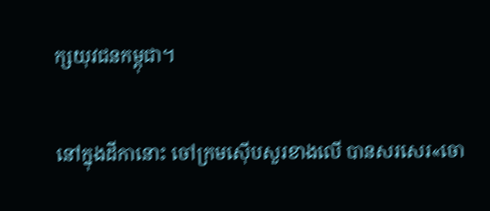ក្សយុវជនកម្ពុជា។

នៅក្នុងដីកានោះ ចៅក្រមស៊ើបសួរខាងលើ បានសរសេរ«ចោ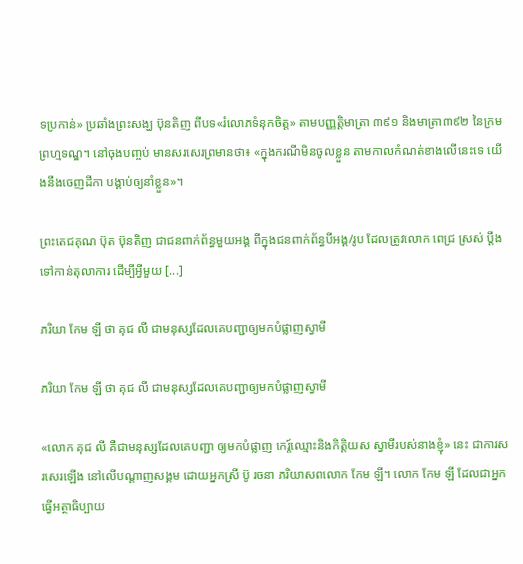ទប្រកាន់» ប្រឆាំងព្រះសង្ឃ ប៊ុនតិញ ពីបទ«រំលោភទំនុកចិត្ត» តាមបញ្ញត្តិមាត្រា ៣៩១ និងមាត្រា៣៩២ នៃក្រមព្រហ្មទណ្ឌ។ នៅចុងបញ្ចប់ មានសរសេរព្រមានថា៖ «ក្នុងករណីមិនចូលខ្លួន តាមកាលកំណត់ខាងលើនេះទេ យើងនឹងចេញដីកា បង្គាប់ឲ្យនាំខ្លួន»។

ព្រះតេជគុណ ប៊ុត ប៊ុនតិញ ជាជនពាក់ព័ន្ធមួយអង្គ ពីក្នុងជនពាក់ព័ន្ធបីអង្គ/រូប ដែលត្រូវលោក ពេជ្រ ស្រស់ ប្ដឹងទៅកាន់តុលាការ ដើម្បីអ្វីមួយ [...]

ភរិយា កែម ឡី ថា គុជ លី ជាមនុស្សដែលគេបញ្ជាឲ្យមកបំផ្លាញស្វាមី

ភរិយា កែម ឡី ថា គុជ លី ជាមនុស្សដែលគេបញ្ជាឲ្យមកបំផ្លាញស្វាមី

«លោក គុជ លី គឺជាមនុស្សដែលគេបញ្ជា ឲ្យមកបំផ្លាញ កេរ្ត៍ឈ្មោះនិងកិត្តិយស ស្វាមីរបស់នាងខ្ញុំ» នេះ ជាការសរសេរឡើង នៅលើបណ្ដាញសង្គម ដោយអ្នកស្រី ប៊ូ រចនា ភរិយាសពលោក កែម ឡី។ លោក កែម ឡី ដែលជាអ្នកធ្វើអត្ថាធិប្បាយ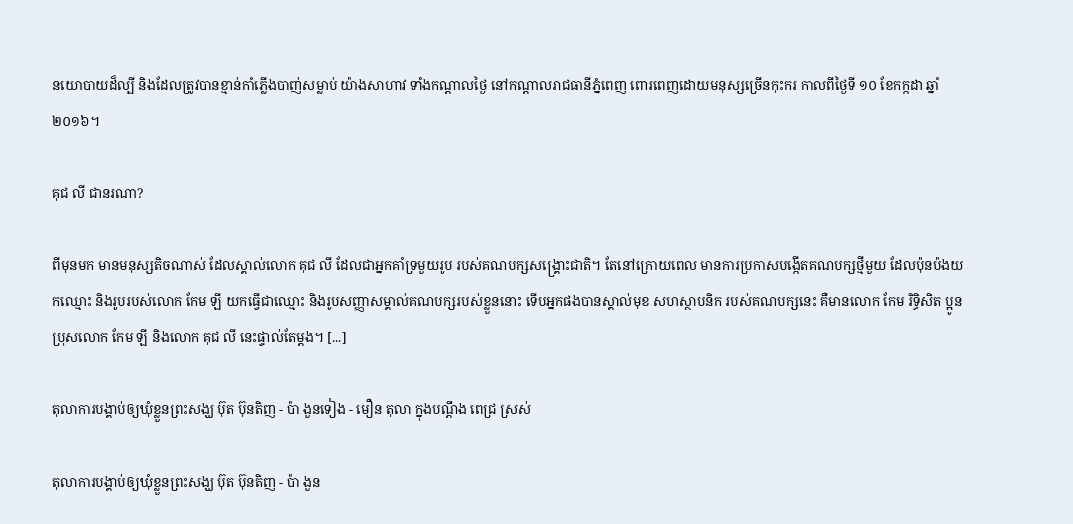នយោបាយដ៏ល្បី និងដែលត្រូវបានខ្មាន់កាំភ្លើងបាញ់សម្លាប់ យ៉ាងសាហាវ ទាំងកណ្ដាលថ្ងៃ នៅកណ្ដាលរាជធានីភ្នំពេញ ពោរពេញដោយមនុស្សច្រើនកុះករ កាលពីថ្ងៃទី ១០ ខែកក្កដា ឆ្នាំ ២០១៦។

គុជ លី ជានរណា?

ពីមុនមក មានមនុស្សតិចណាស់ ដែលស្គាល់លោក គុជ លី ដែលជាអ្នកគាំទ្រមួយរូប របស់គណបក្សសង្គ្រោះជាតិ។ តែនៅក្រោយពេល មានការប្រកាសបង្កើតគណបក្សថ្មីមួយ ដែលប៉ុនប៉ងយកឈ្មោះ និងរូបរបស់លោក កែម ឡី យកធ្វើជាឈ្មោះ និងរូបសញ្ញាសម្គាល់គណបក្សរបស់ខ្លួននោះ ទើបអ្នកផងបានស្គាល់មុខ សហស្ថាបនិក របស់គណបក្សនេះ គឺមានលោក កែម រិទ្ធិសិត ប្អូនប្រុសលោក កែម ឡី និងលោក គុជ លី នេះផ្ទាល់តែម្ដង។ [...]

តុលាការបង្គាប់ឲ្យឃុំខ្លួនព្រះសង្ឃ ប៊ុត ប៊ុនតិញ - ប៉ា ងួនទៀង - មឿន តុលា ក្នុងបណ្ដឹង ពេជ្រ ស្រស់

តុលាការបង្គាប់ឲ្យឃុំខ្លួនព្រះសង្ឃ ប៊ុត ប៊ុនតិញ - ប៉ា ងួន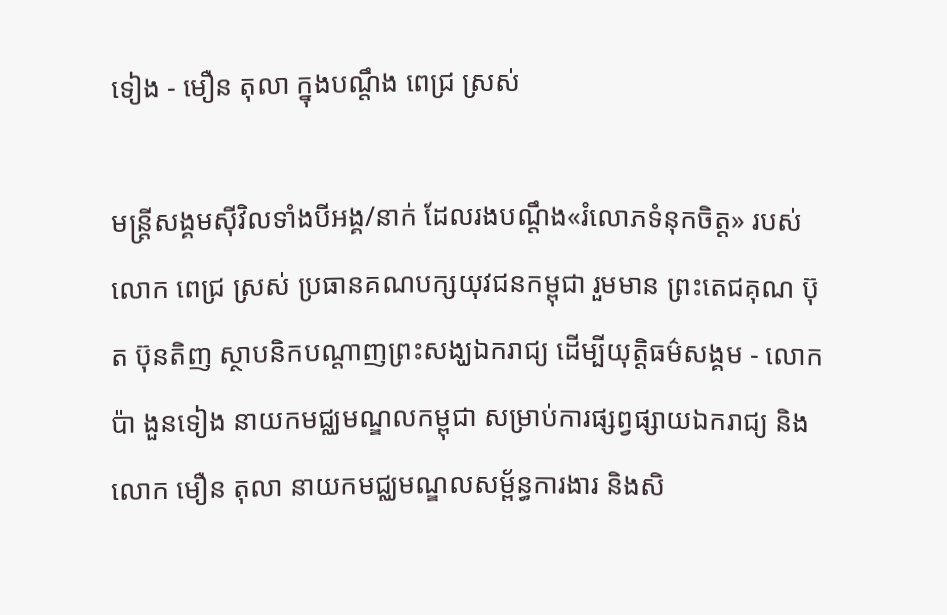ទៀង - មឿន តុលា ក្នុងបណ្ដឹង ពេជ្រ ស្រស់

មន្ត្រីសង្គមស៊ីវិលទាំងបីអង្គ/នាក់ ដែលរងបណ្ដឹង«រំលោភទំនុកចិត្ត» របស់លោក ពេជ្រ ស្រស់ ប្រធានគណបក្សយុវជនកម្ពុជា រួមមាន ព្រះតេជគុណ ប៊ុត ប៊ុនតិញ ស្ថាបនិកបណ្ដាញព្រះសង្ឃឯករាជ្យ ដើម្បីយុត្តិធម៌សង្គម - លោក ប៉ា ងួនទៀង នាយកមជ្ឈមណ្ឌលកម្ពុជា សម្រាប់ការផ្សព្វផ្សាយឯករាជ្យ និងលោក មឿន តុលា នាយកមជ្ឈមណ្ឌលសម្ព័ន្ធការងារ និងសិ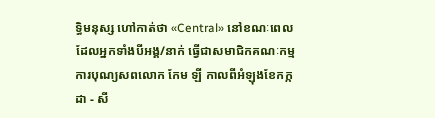ទ្ធិមនុស្ស ហៅកាត់ថា «Central» នៅខណៈពេលដែលអ្នកទាំងបីអង្គ/នាក់ ធ្វើជាសមាជិកគណៈកម្មការបុណ្យសពលោក កែម ឡី កាលពីអំឡុងខែកក្កដា - សី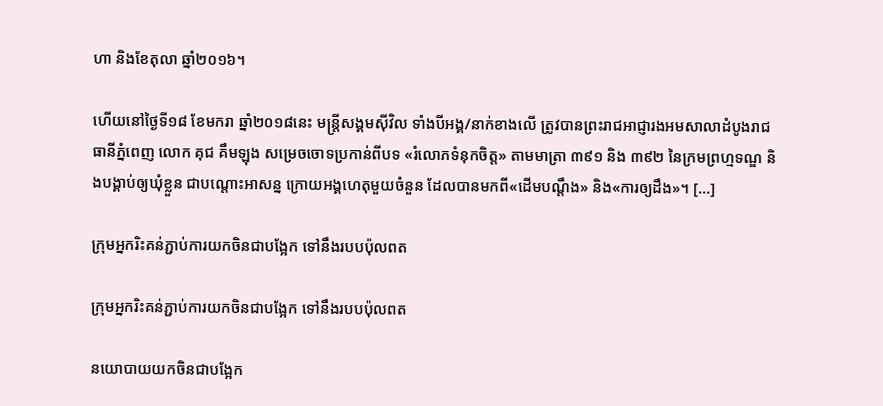ហា និងខែតុលា ឆ្នាំ២០១៦។

ហើយនៅថ្ងៃទី១៨ ខែមករា ឆ្នាំ២០១៨នេះ មន្ត្រីសង្គមស៊ីវិល ទាំងបីអង្គ/នាក់ខាងលើ ត្រូវបានព្រះរាជអាជ្ញារងអមសាលាដំបូងរាជធានីភ្នំពេញ លោក គុជ គឹមឡុង សម្រេចចោទប្រកាន់ពីបទ «រំលោភទំនុកចិត្ត» តាមមាត្រា ៣៩១ និង ៣៩២ នៃក្រមព្រហ្មទណ្ឌ និងបង្គាប់ឲ្យឃុំខ្លួន ជាបណ្ដោះអាសន្ន ក្រោយអង្គហេតុមួយចំនួន ដែលបានមកពី«ដើមបណ្ដឹង» និង«ការឲ្យដឹង»។ [...]

ក្រុមអ្នករិះគន់ភ្ជាប់ការយកចិនជាបង្អែក ទៅនឹងរបបប៉ុលពត

ក្រុមអ្នករិះគន់ភ្ជាប់ការយកចិនជាបង្អែក ទៅនឹងរបបប៉ុលពត

នយោបាយយកចិនជាបង្អែក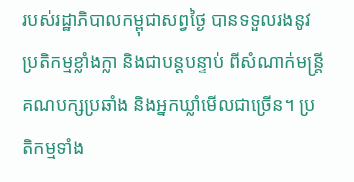របស់រដ្ឋាភិបាលកម្ពុជាសព្វថ្ងៃ បានទទួលរងនូវប្រតិកម្មខ្លាំងក្លា និងជាបន្តបន្ទាប់ ពីសំណាក់មន្ត្រីគណបក្សប្រឆាំង និងអ្នកឃ្លាំមើលជាច្រើន។ ប្រតិកម្មទាំង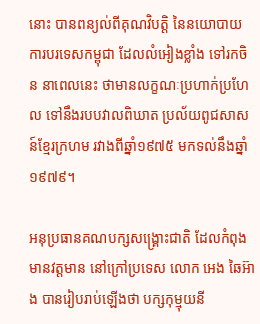នោះ បានពន្យល់ពីគុណវិបត្តិ នៃនយោបាយការបរទេសកម្ពុជា ដែលលំអៀងខ្លាំង ទៅរកចិន នាពេលនេះ ថាមានលក្ខណៈប្រហាក់ប្រហែល ទៅនឹងរបបវាលពិឃាត ប្រល័យពូជសាសន៍ខ្មែរក្រហម រវាងពីឆ្នាំ១៩៧៥ មកទល់នឹងឆ្នាំ១៩៧៩។

អនុប្រធានគណបក្សសង្គ្រោះជាតិ ដែលកំពុងមានវត្តមាន នៅក្រៅប្រទេស លោក អេង ឆៃអ៊ាង បានរៀបរាប់ឡើងថា បក្សកុម្មុយនី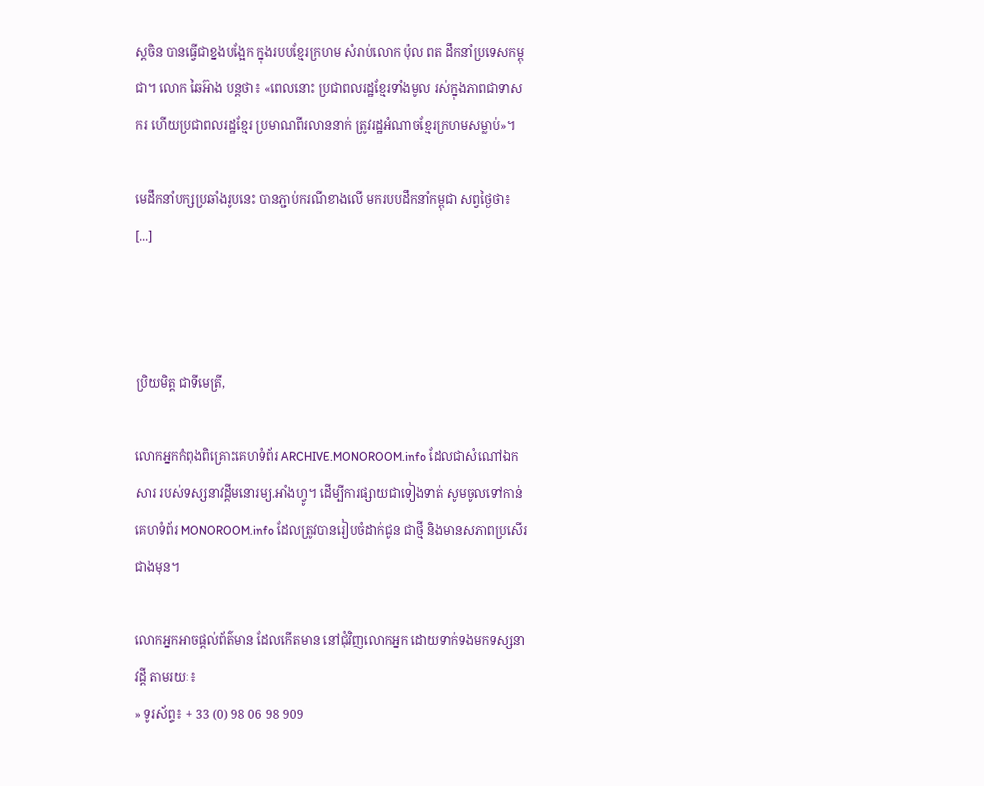ស្តចិន បានធ្វើជាខ្នងបង្អែក ក្នុងរបបខ្មែរក្រហម សំរាប់លោក ប៉ុល ពត ដឹកនាំប្រទេសកម្ពុជា។ លោក ឆៃអ៊ាង បន្តថា៖ «ពេលនោះ ប្រជាពលរដ្ឋខ្មែរទាំងមូល រស់ក្នុងភាពជាទាសករ ហើយប្រជាពលរដ្ឋខ្មែរ ប្រមាណពីរលាននាក់ ត្រូវរដ្ឋអំណាចខ្មែរក្រហមសម្លាប់»។

មេដឹកនាំបក្សប្រឆាំងរូបនេះ បានភ្ជាប់ករណីខាងលើ មករបបដឹកនាំកម្ពុជា សព្វថ្ងៃថា៖ [...]



ប្រិយមិត្ត ជាទីមេត្រី,

លោកអ្នកកំពុងពិគ្រោះគេហទំព័រ ARCHIVE.MONOROOM.info ដែលជាសំណៅឯកសារ របស់ទស្សនាវដ្ដីមនោរម្យ.អាំងហ្វូ។ ដើម្បីការផ្សាយជាទៀងទាត់ សូមចូលទៅកាន់គេហទំព័រ MONOROOM.info ដែលត្រូវបានរៀបចំដាក់ជូន ជាថ្មី និងមានសភាពប្រសើរជាងមុន។

លោកអ្នកអាចផ្ដល់ព័ត៌មាន ដែលកើតមាន នៅជុំវិញលោកអ្នក ដោយទាក់ទងមកទស្សនាវដ្ដី តាមរយៈ៖
» ទូរស័ព្ទ៖ + 33 (0) 98 06 98 909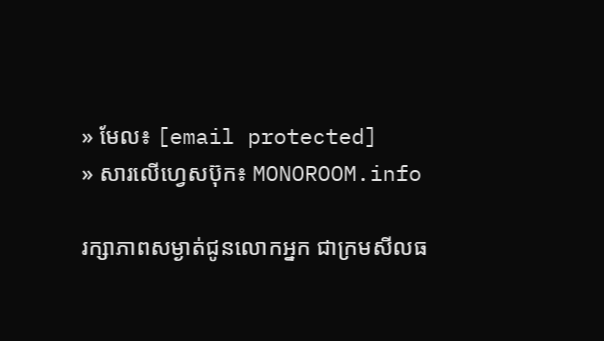» មែល៖ [email protected]
» សារលើហ្វេសប៊ុក៖ MONOROOM.info

រក្សាភាពសម្ងាត់ជូនលោកអ្នក ជាក្រមសីលធ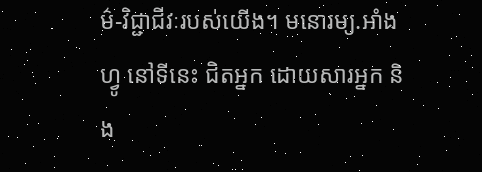ម៌-វិជ្ជាជីវៈរបស់យើង។ មនោរម្យ.អាំងហ្វូ នៅទីនេះ ជិតអ្នក ដោយសារអ្នក និង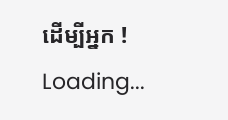ដើម្បីអ្នក !
Loading...